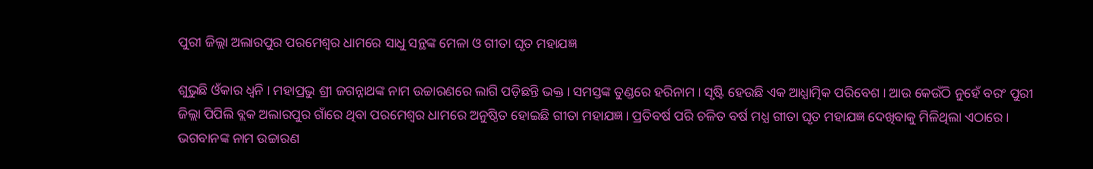ପୁରୀ ଜିଲ୍ଲା ଅଲାରପୁର ପରମେଶ୍ୱର ଧାମରେ ସାଧୁ ସନ୍ଥଙ୍କ ମେଳା ଓ ଗୀତା ଘୃତ ମହାଯଜ୍ଞ

ଶୁଭୁଛି ଓଁକାର ଧ୍ୱନି । ମହାପ୍ରଭୁ ଶ୍ରୀ ଜଗନ୍ନାଥଙ୍କ ନାମ ଉଚ୍ଚାରଣରେ ଲାଗି ପଡ଼ିଛନ୍ତି ଭକ୍ତ । ସମସ୍ତଙ୍କ ତୁଣ୍ଡରେ ହରିନାମ । ସୃଷ୍ଟି ହେଉଛି ଏକ ଆଧ୍ଯାତ୍ମିକ ପରିବେଶ । ଆଉ କେଉଁଠି ନୁହେଁ ବରଂ ପୁରୀ ଜିଲ୍ଲା ପିପିଲି ବ୍ଲକ ଅଲାରପୁର ଗାଁରେ ଥିବା ପରମେଶ୍ୱର ଧାମରେ ଅନୁଷ୍ଠିତ ହୋଇଛି ଗୀତା ମହାଯଜ୍ଞ । ପ୍ରତିବର୍ଷ ପରି ଚଳିତ ବର୍ଷ ମଧ୍ଯ ଗୀତା ଘୃତ ମହାଯଜ୍ଞ ଦେଖିବାକୁ ମିଳିଥିଲା ଏଠାରେ । ଭଗବାନଙ୍କ ନାମ ଉଚ୍ଚାରଣ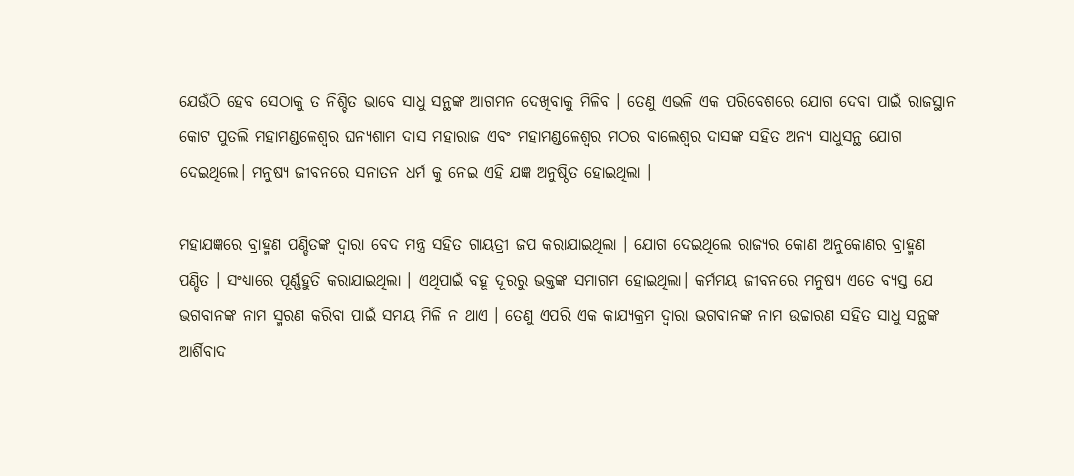ଯେଉଁଠି ହେବ ସେଠାକୁ ତ ନିଶ୍ଚିତ ଭାବେ ସାଧୁ ସନ୍ଥଙ୍କ ଆଗମନ ଦେଖିବାକୁ ମିଳିବ । ତେଣୁ ଏଭଳି ଏକ ପରିବେଶରେ ଯୋଗ ଦେବା ପାଇଁ ରାଜସ୍ଥାନ କୋଟ ପୁତଲି ମହାମଣ୍ଡଳେଶ୍ୱର ଘନ୍ଯଶାମ ଦାସ ମହାରାଜ ଏବଂ ମହାମଣ୍ଡଳେଶ୍ୱର ମଠର ବାଲେଶ୍ୱର ଦାସଙ୍କ ସହିତ ଅନ୍ଯ ସାଧୁସନ୍ଥ ଯୋଗ ଦେଇଥିଲେ। ମନୁଷ୍ଯ ଜୀବନରେ ସନାତନ ଧର୍ମ କୁ ନେଇ ଏହି ଯଜ୍ଞ ଅନୁଷ୍ଠିତ ହୋଇଥିଲା ।

ମହାଯଜ୍ଞରେ ବ୍ରାହ୍ମଣ ପଣ୍ଡିତଙ୍କ ଦ୍ୱାରା ବେଦ ମନ୍ତ୍ର ସହିତ ଗାୟତ୍ରୀ ଜପ କରାଯାଇଥିଲା । ଯୋଗ ଦେଇଥିଲେ ରାଜ୍ଯର କୋଣ ଅନୁକୋଣର ବ୍ରାହ୍ମଣ ପଣ୍ଡିତ । ସଂଧ୍ଯାରେ ପୂର୍ଣ୍ଣହୁତି କରାଯାଇଥିଲା । ଏଥିପାଇଁ ବହୂ ଦୂରରୁ ଭକ୍ତଙ୍କ ସମାଗମ ହୋଇଥିଲା। କର୍ମମୟ ଜୀବନରେ ମନୁଷ୍ଯ ଏତେ ବ୍ଯସ୍ତ ଯେ ଭଗବାନଙ୍କ ନାମ ସ୍ମରଣ କରିବା ପାଇଁ ସମୟ ମିଳି ନ ଥାଏ । ତେଣୁ ଏପରି ଏକ କାଯ୍ଯକ୍ରମ ଦ୍ୱାରା ଭଗବାନଙ୍କ ନାମ ଉଚ୍ଚାରଣ ସହିତ ସାଧୁ ସନ୍ଥଙ୍କ ଆର୍ଶିବାଦ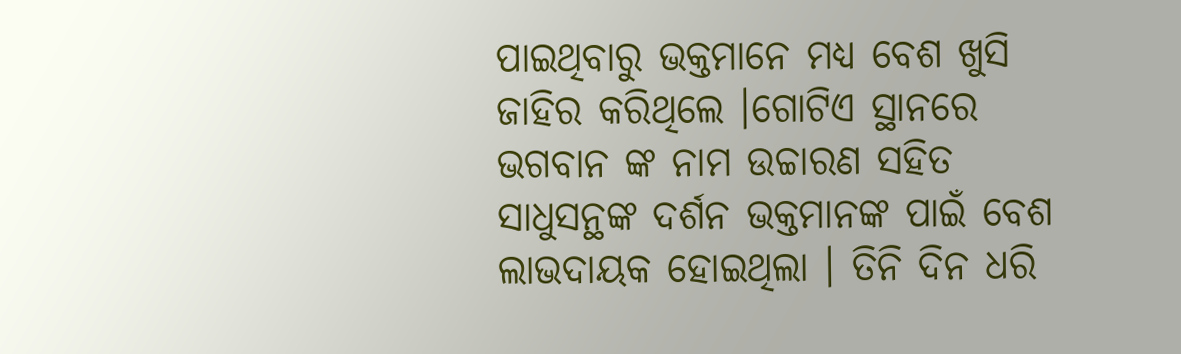ପାଇଥିବାରୁ ଭକ୍ତମାନେ ମଧ୍ଯ ବେଶ ଖୁସି ଜାହିର କରିଥିଲେ ।ଗୋଟିଏ ସ୍ଥାନରେ ଭଗବାନ ଙ୍କ ନାମ ଉଚ୍ଚାରଣ ସହିତ ସାଧୁସନ୍ଥଙ୍କ ଦର୍ଶନ ଭକ୍ତମାନଙ୍କ ପାଇଁ ବେଶ ଲାଭଦାୟକ ହୋଇଥିଲା । ତିନି ଦିନ ଧରି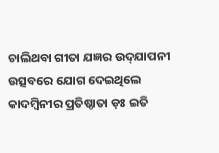ଚାଲିଥବା ଗୀତା ଯଜ୍ଞର ଉଦ୍‌ଯାପନୀ ଉତ୍ସବରେ ଯୋଗ ଦେଇଥିଲେ କାଦମ୍ବିନୀର ପ୍ରତିଷ୍ଠାତା ଡ଼ଃ ଇତି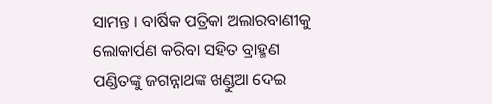ସାମନ୍ତ । ବାର୍ଷିକ ପତ୍ରିକା ଅଲାରବାଣୀକୁ ଲୋକାର୍ପଣ କରିବା ସହିତ ବ୍ରାହ୍ମଣ ପଣ୍ଡିତଙ୍କୁ ଜଗନ୍ନାଥଙ୍କ ଖଣ୍ଡୁଆ ଦେଇ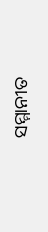ସମ୍ମାନୀତ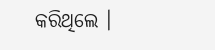କରିଥିଲେ ।